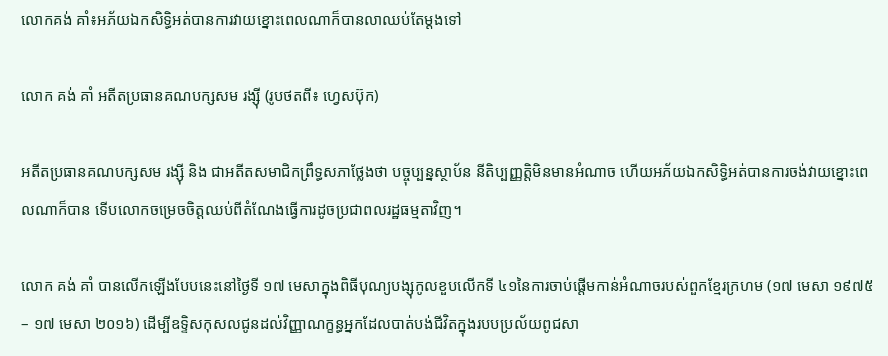លោកគង់ គាំ៖អភ័យឯកសិទ្ធិអត់បានការវាយខ្នោះពេលណាក៏បានលាឈប់តែម្តងទៅ

លោក គង់ គាំ អតីតប្រធានគណបក្សសម រង្ស៊ី (រូបថតពី៖ ហ្វេសប៊ុក)

អតីតប្រធានគណបក្សសម រង្ស៊ី និង ជាអតីតសមាជិកព្រឹទ្ធសភាថ្លែងថា បច្ចុប្បន្នស្ថាប័ន នីតិប្បញ្ញត្តិមិនមានអំណាច ហើយអភ័យឯកសិទ្ធិអត់បានការចង់វាយខ្នោះពេលណាក៏បាន ទើបលោកចម្រេចចិត្តឈប់ពីតំណែងធ្វើការដូចប្រជាពលរដ្ឋធម្មតាវិញ។

លោក គង់ គាំ បានលើកឡើងបែបនេះនៅថ្ងៃទី ១៧ មេសាក្នុងពិធីបុណ្យបង្សុកូលខួបលើកទី ៤១នៃការចាប់ផ្តើមកាន់អំណាចរបស់ពួកខ្មែរក្រហម (១៧ មេសា ១៩៧៥ – ១៧ មេសា ២០១៦) ដើម្បីឧទ្ទិសកុសលជូនដល់វិញ្ញាណក្ខន្ធអ្នកដែលបាត់បង់ជីវិតក្នុងរបបប្រល័យពូជសា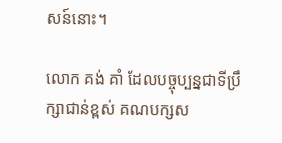សន៍នោះ។

លោក គង់ គាំ ដែលបច្ចុប្បន្នជាទីប្រឹក្សាជាន់ខ្ពស់ គណបក្សស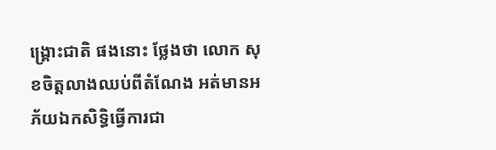ង្គ្រោះជាតិ ផងនោះ ថ្លែងថា លោក សុខចិត្តលាងឈប់ពីតំណែង អត់មានអភ័យឯកសិទ្ធិធ្វើការជា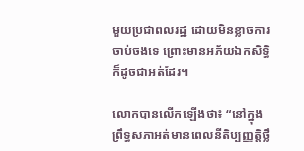មួយប្រជាពលរដ្ឋ ដោយមិនខ្លាចការចាប់ចងទេ ព្រោះមានអភ័យឯកសិទ្ធិ ក៏ដូចជាអត់ដែរ។

លោកបានលើកឡើងថា៖ “នៅក្នុងព្រឹទ្ធសភាអត់មានពេលនីតិប្បញ្ញត្តិថ្លឹ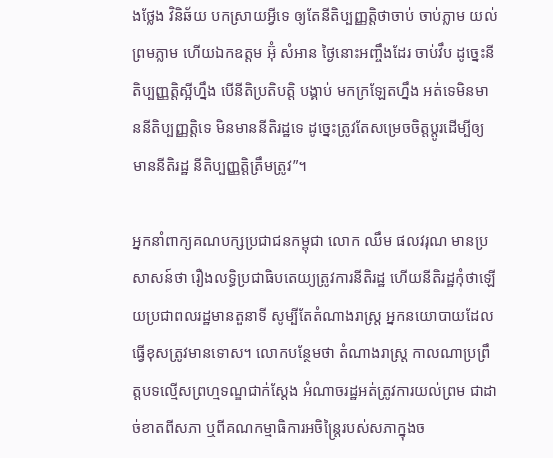ងថ្លែង វិនិឆ័យ បកស្រាយអ្វីទេ ឲ្យតែនីតិប្បញ្ញត្តិថាចាប់ ចាប់ភ្លាម យល់ព្រមភ្លាម ហើយឯកឧត្តម អ៊ុំ សំអាន ថ្ងៃនោះអញ្ចឹងដែរ ចាប់វឹប ដូច្នេះនីតិប្បញ្ញត្តិស្អីហ្នឹង បើនីតិប្រតិបត្តិ បង្គាប់ មកក្រឡែតហ្នឹង អត់ទេមិនមាននីតិប្បញ្ញត្តិទេ មិនមាននីតិរដ្ឋទេ ដូច្នេះត្រូវតែសម្រេចចិត្តប្តូរដើម្បីឲ្យមាននីតិរដ្ឋ នីតិប្បញ្ញត្តិត្រឹមត្រូវ”។

អ្នកនាំពាក្យគណបក្សប្រជាជនកម្ពុជា លោក ឈឹម ផលវរុណ មានប្រសាសន៍ថា រឿងលទ្ធិប្រជាធិបតេយ្យត្រូវការនីតិរដ្ឋ ហើយនីតិរដ្ឋកុំថាឡើយប្រជាពលរដ្ឋមានតួនាទី សូម្បីតែតំណាងរាស្ត្រ អ្នកនយោបាយដែលធ្វើខុសត្រូវមានទោស។ លោកបន្ថែមថា តំណាងរាស្ត្រ កាលណាប្រព្រឹត្តបទល្មើសព្រហ្មទណ្ឌជាក់ស្ដែង អំណាចរដ្ឋអត់ត្រូវការយល់ព្រម ជាដាច់ខាតពីសភា ឬពីគណកម្មាធិការអចិន្ត្រៃរបស់សភាក្នុងច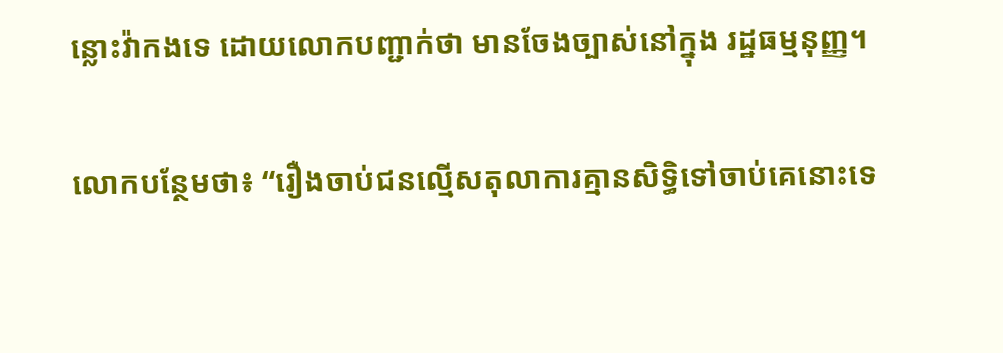ន្លោះវ៉ាកងទេ ដោយលោកបញ្ជាក់ថា មានចែងច្បាស់នៅក្នុង រដ្ឋធម្មនុញ្ញ។

លោកបន្ថែមថា៖ “រឿងចាប់ជនល្មើសតុលាការគ្មានសិទ្ធិទៅចាប់គេនោះទេ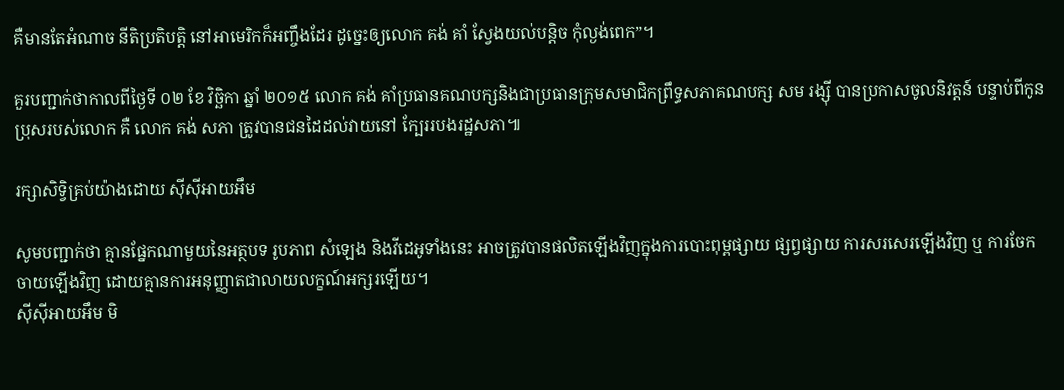គឺមានតែអំណាច នីតិប្រតិបត្តិ នៅអាមេរិកក៏អញ្ចឹងដែរ ដូច្នេះឲ្យលោក គង់ គាំ ស្វែងយល់បន្តិច កុំល្ងង់ពេក”។

គួរបញ្ជាក់ថាកាលពីថ្ងៃទី ០២ ខែ វិច្ឆិកា ឆ្នាំ ២០១៥ លោក គង់ គាំប្រធានគណបក្សនិងជាប្រធានក្រុមសមាជិកព្រឹទ្ធសភាគណបក្ស សម រង្ស៊ី បានប្រកាសចូលនិវត្តន៍ បន្ទាប់ពីកូនប្រុសរបស់លោក គឺ លោក គង់ សភា ត្រូវបានជនដៃដល់វាយនៅ ក្បែររបងរដ្ឋសភា៕

រក្សាសិទ្វិគ្រប់យ៉ាងដោយ ស៊ីស៊ីអាយអឹម

សូមបញ្ជាក់ថា គ្មានផ្នែកណាមួយនៃអត្ថបទ រូបភាព សំឡេង និងវីដេអូទាំងនេះ អាចត្រូវបានផលិតឡើងវិញក្នុងការបោះពុម្ពផ្សាយ ផ្សព្វផ្សាយ ការសរសេរឡើងវិញ ឬ ការចែកចាយឡើងវិញ ដោយគ្មានការអនុញ្ញាតជាលាយលក្ខណ៍អក្សរឡើយ។
ស៊ីស៊ីអាយអឹម មិ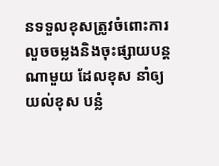នទទួលខុសត្រូវចំពោះការលួចចម្លងនិងចុះផ្សាយបន្តណាមួយ ដែលខុស នាំឲ្យយល់ខុស បន្លំ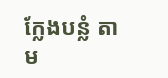ក្លែងបន្លំ តាម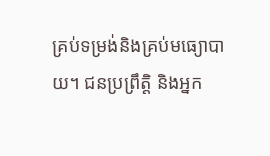គ្រប់ទម្រង់និងគ្រប់មធ្យោបាយ។ ជនប្រព្រឹត្តិ និងអ្នក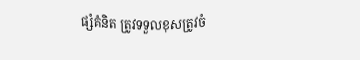ផ្សំគំនិត ត្រូវទទួលខុសត្រូវចំ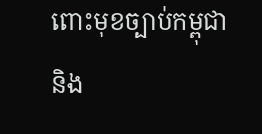ពោះមុខច្បាប់កម្ពុជា និង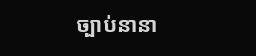ច្បាប់នានា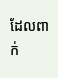ដែលពាក់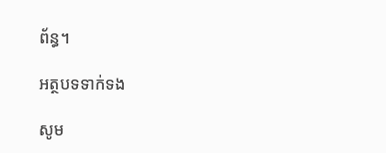ព័ន្ធ។

អត្ថបទទាក់ទង

សូម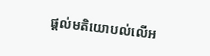ផ្ដល់មតិយោបល់លើអ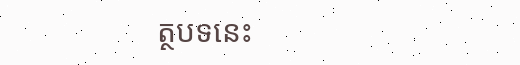ត្ថបទនេះ